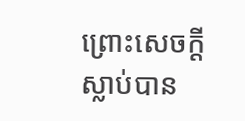ព្រោះសេចក្ដីស្លាប់បាន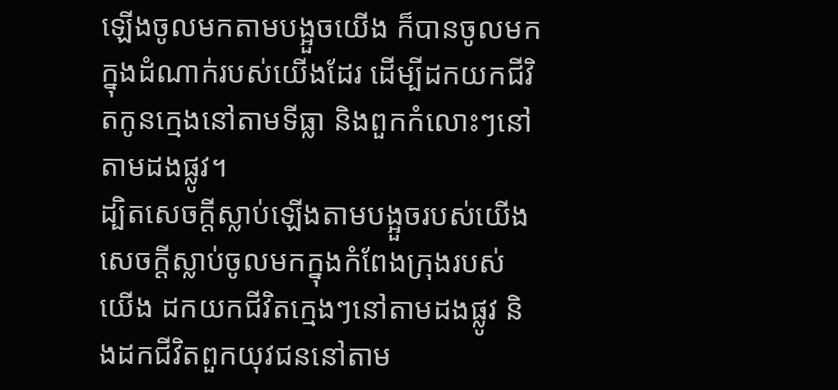ឡើងចូលមកតាមបង្អួចយើង ក៏បានចូលមកក្នុងដំណាក់របស់យើងដែរ ដើម្បីដកយកជីវិតកូនក្មេងនៅតាមទីធ្លា និងពួកកំលោះៗនៅតាមដងផ្លូវ។
ដ្បិតសេចក្ដីស្លាប់ឡើងតាមបង្អួចរបស់យើង សេចក្ដីស្លាប់ចូលមកក្នុងកំពែងក្រុងរបស់យើង ដកយកជីវិតក្មេងៗនៅតាមដងផ្លូវ និងដកជីវិតពួកយុវជននៅតាម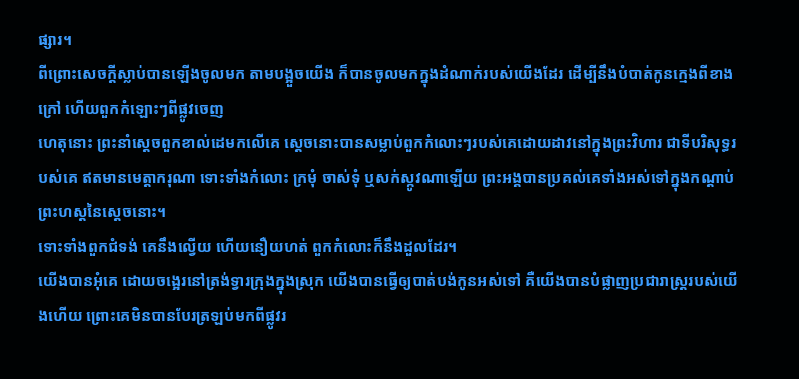ផ្សារ។
ពីព្រោះសេចក្ដីស្លាប់បានឡើងចូលមក តាមបង្អួចយើង ក៏បានចូលមកក្នុងដំណាក់របស់យើងដែរ ដើម្បីនឹងបំបាត់កូនក្មេងពីខាងក្រៅ ហើយពួកកំឡោះៗពីផ្លូវចេញ
ហេតុនោះ ព្រះនាំស្តេចពួកខាល់ដេមកលើគេ ស្តេចនោះបានសម្លាប់ពួកកំលោះៗរបស់គេដោយដាវនៅក្នុងព្រះវិហារ ជាទីបរិសុទ្ធរបស់គេ ឥតមានមេត្តាករុណា ទោះទាំងកំលោះ ក្រមុំ ចាស់ទុំ ឬសក់ស្កូវណាឡើយ ព្រះអង្គបានប្រគល់គេទាំងអស់ទៅក្នុងកណ្ដាប់ព្រះហស្តនៃស្តេចនោះ។
ទោះទាំងពួកជំទង់ គេនឹងល្វើយ ហើយនឿយហត់ ពួកកំលោះក៏នឹងដួលដែរ។
យើងបានអុំគេ ដោយចង្អេរនៅត្រង់ទ្វារក្រុងក្នុងស្រុក យើងបានធ្វើឲ្យបាត់បង់កូនអស់ទៅ គឺយើងបានបំផ្លាញប្រជារាស្ត្ររបស់យើងហើយ ព្រោះគេមិនបានបែរត្រឡប់មកពីផ្លូវរ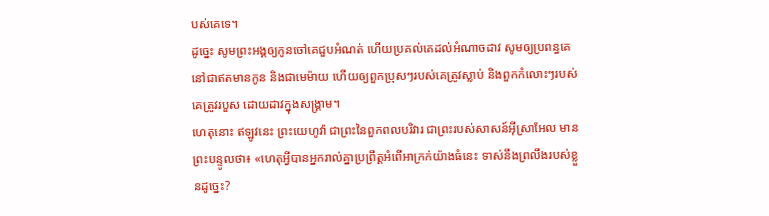បស់គេទេ។
ដូច្នេះ សូមព្រះអង្គឲ្យកូនចៅគេជួបអំណត់ ហើយប្រគល់គេដល់អំណាចដាវ សូមឲ្យប្រពន្ធគេនៅជាឥតមានកូន និងជាមេម៉ាយ ហើយឲ្យពួកប្រុសៗរបស់គេត្រូវស្លាប់ និងពួកកំលោះៗរបស់គេត្រូវរបួស ដោយដាវក្នុងសង្គ្រាម។
ហេតុនោះ ឥឡូវនេះ ព្រះយេហូវ៉ា ជាព្រះនៃពួកពលបរិវារ ជាព្រះរបស់សាសន៍អ៊ីស្រាអែល មានព្រះបន្ទូលថា៖ «ហេតុអ្វីបានអ្នករាល់គ្នាប្រព្រឹត្តអំពើអាក្រក់យ៉ាងធំនេះ ទាស់នឹងព្រលឹងរបស់ខ្លួនដូច្នេះ?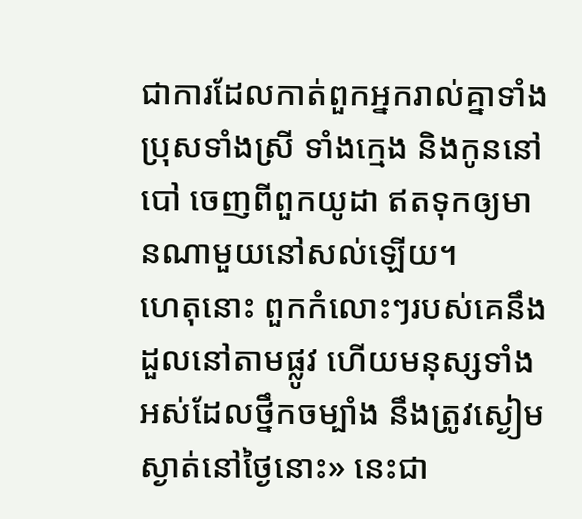ជាការដែលកាត់ពួកអ្នករាល់គ្នាទាំងប្រុសទាំងស្រី ទាំងក្មេង និងកូននៅបៅ ចេញពីពួកយូដា ឥតទុកឲ្យមានណាមួយនៅសល់ឡើយ។
ហេតុនោះ ពួកកំលោះៗរបស់គេនឹងដួលនៅតាមផ្លូវ ហើយមនុស្សទាំងអស់ដែលថ្នឹកចម្បាំង នឹងត្រូវស្ងៀមស្ងាត់នៅថ្ងៃនោះ» នេះជា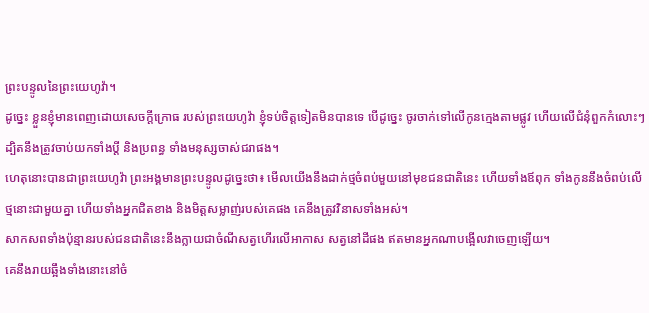ព្រះបន្ទូលនៃព្រះយេហូវ៉ា។
ដូច្នេះ ខ្លួនខ្ញុំមានពេញដោយសេចក្ដីក្រោធ របស់ព្រះយេហូវ៉ា ខ្ញុំទប់ចិត្តទៀតមិនបានទេ បើដូច្នេះ ចូរចាក់ទៅលើកូនក្មេងតាមផ្លូវ ហើយលើជំនុំពួកកំលោះៗ ដ្បិតនឹងត្រូវចាប់យកទាំងប្ដី និងប្រពន្ធ ទាំងមនុស្សចាស់ជរាផង។
ហេតុនោះបានជាព្រះយេហូវ៉ា ព្រះអង្គមានព្រះបន្ទូលដូច្នេះថា៖ មើលយើងនឹងដាក់ថ្មចំពប់មួយនៅមុខជនជាតិនេះ ហើយទាំងឪពុក ទាំងកូននឹងចំពប់លើថ្មនោះជាមួយគ្នា ហើយទាំងអ្នកជិតខាង និងមិត្តសម្លាញ់របស់គេផង គេនឹងត្រូវវិនាសទាំងអស់។
សាកសពទាំងប៉ុន្មានរបស់ជនជាតិនេះនឹងក្លាយជាចំណីសត្វហើរលើអាកាស សត្វនៅដីផង ឥតមានអ្នកណាបង្អើលវាចេញឡើយ។
គេនឹងរាយឆ្អឹងទាំងនោះនៅចំ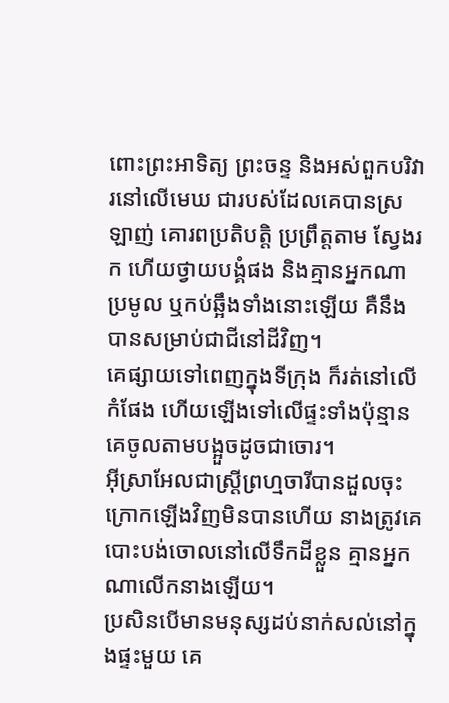ពោះព្រះអាទិត្យ ព្រះចន្ទ និងអស់ពួកបរិវារនៅលើមេឃ ជារបស់ដែលគេបានស្រឡាញ់ គោរពប្រតិបត្តិ ប្រព្រឹត្តតាម ស្វែងរក ហើយថ្វាយបង្គំផង និងគ្មានអ្នកណាប្រមូល ឬកប់ឆ្អឹងទាំងនោះឡើយ គឺនឹងបានសម្រាប់ជាជីនៅដីវិញ។
គេផ្សាយទៅពេញក្នុងទីក្រុង ក៏រត់នៅលើកំផែង ហើយឡើងទៅលើផ្ទះទាំងប៉ុន្មាន គេចូលតាមបង្អួចដូចជាចោរ។
អ៊ីស្រាអែលជាស្ត្រីព្រហ្មចារីបានដួលចុះ ក្រោកឡើងវិញមិនបានហើយ នាងត្រូវគេបោះបង់ចោលនៅលើទឹកដីខ្លួន គ្មានអ្នកណាលើកនាងឡើយ។
ប្រសិនបើមានមនុស្សដប់នាក់សល់នៅក្នុងផ្ទះមួយ គេ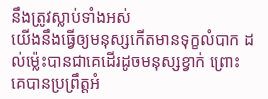នឹងត្រូវស្លាប់ទាំងអស់
យើងនឹងធ្វើឲ្យមនុស្សកើតមានទុក្ខលំបាក ដល់ម៉្លេះបានជាគេដើរដូចមនុស្សខ្វាក់ ព្រោះគេបានប្រព្រឹត្តអំ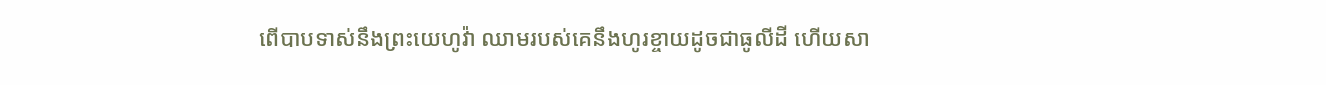ពើបាបទាស់នឹងព្រះយេហូវ៉ា ឈាមរបស់គេនឹងហូរខ្ចាយដូចជាធូលីដី ហើយសា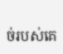ច់របស់គេ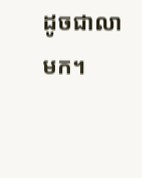ដូចជាលាមក។